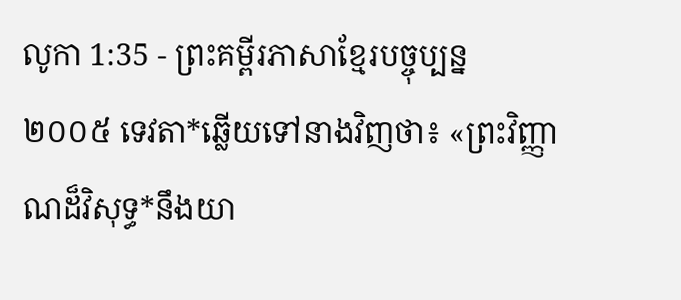លូកា 1:35 - ព្រះគម្ពីរភាសាខ្មែរបច្ចុប្បន្ន ២០០៥ ទេវតា*ឆ្លើយទៅនាងវិញថា៖ «ព្រះវិញ្ញាណដ៏វិសុទ្ធ*នឹងយា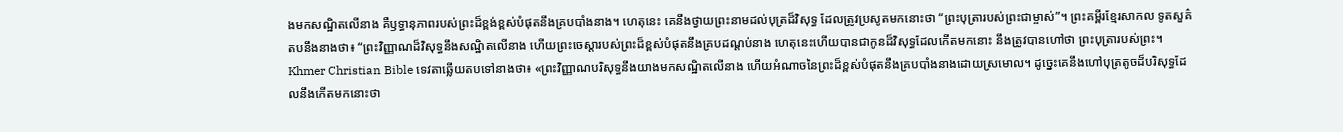ងមកសណ្ឋិតលើនាង គឺឫទ្ធានុភាពរបស់ព្រះដ៏ខ្ពង់ខ្ពស់បំផុតនឹងគ្របបាំងនាង។ ហេតុនេះ គេនឹងថ្វាយព្រះនាមដល់បុត្រដ៏វិសុទ្ធ ដែលត្រូវប្រសូតមកនោះថា “ព្រះបុត្រារបស់ព្រះជាម្ចាស់”។ ព្រះគម្ពីរខ្មែរសាកល ទូតសួគ៌តបនឹងនាងថា៖ “ព្រះវិញ្ញាណដ៏វិសុទ្ធនឹងសណ្ឋិតលើនាង ហើយព្រះចេស្ដារបស់ព្រះដ៏ខ្ពស់បំផុតនឹងគ្របដណ្ដប់នាង ហេតុនេះហើយបានជាកូនដ៏វិសុទ្ធដែលកើតមកនោះ នឹងត្រូវបានហៅថា ព្រះបុត្រារបស់ព្រះ។ Khmer Christian Bible ទេវតាឆ្លើយតបទៅនាងថា៖ «ព្រះវិញ្ញាណបរិសុទ្ធនឹងយាងមកសណ្ឋិតលើនាង ហើយអំណាចនៃព្រះដ៏ខ្ពស់បំផុតនឹងគ្របបាំងនាងដោយស្រមោល។ ដូច្នេះគេនឹងហៅបុត្រតូចដ៏បរិសុទ្ធដែលនឹងកើតមកនោះថា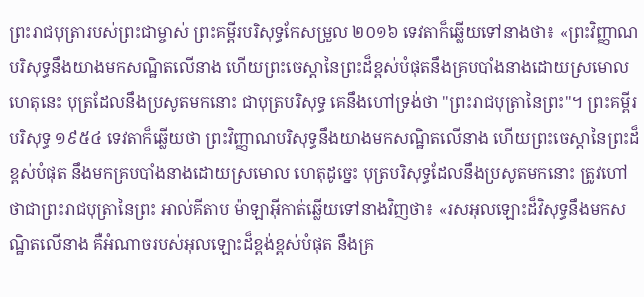ព្រះរាជបុត្រារបស់ព្រះជាម្ចាស់ ព្រះគម្ពីរបរិសុទ្ធកែសម្រួល ២០១៦ ទេវតាក៏ឆ្លើយទៅនាងថា៖ «ព្រះវិញ្ញាណបរិសុទ្ធនឹងយាងមកសណ្ឋិតលើនាង ហើយព្រះចេស្តានៃព្រះដ៏ខ្ពស់បំផុតនឹងគ្របបាំងនាងដោយស្រមោល ហេតុនេះ បុត្រដែលនឹងប្រសូតមកនោះ ជាបុត្របរិសុទ្ធ គេនឹងហៅទ្រង់ថា "ព្រះរាជបុត្រានៃព្រះ"។ ព្រះគម្ពីរបរិសុទ្ធ ១៩៥៤ ទេវតាក៏ឆ្លើយថា ព្រះវិញ្ញាណបរិសុទ្ធនឹងយាងមកសណ្ឋិតលើនាង ហើយព្រះចេស្តានៃព្រះដ៏ខ្ពស់បំផុត នឹងមកគ្របបាំងនាងដោយស្រមោល ហេតុដូច្នេះ បុត្របរិសុទ្ធដែលនឹងប្រសូតមកនោះ ត្រូវហៅថាជាព្រះរាជបុត្រានៃព្រះ អាល់គីតាប ម៉ាឡាអ៊ីកាត់ឆ្លើយទៅនាងវិញថា៖ «រសអុលឡោះដ៏វិសុទ្ធនឹងមកសណ្ឋិតលើនាង គឺអំណាចរបស់អុលឡោះដ៏ខ្ពង់ខ្ពស់បំផុត នឹងគ្រ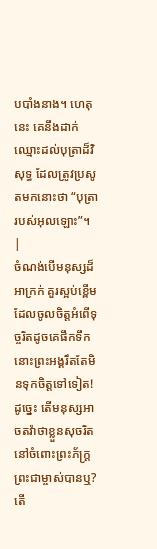បបាំងនាង។ ហេតុនេះ គេនឹងដាក់ឈ្មោះដល់បុត្រាដ៏វិសុទ្ធ ដែលត្រូវប្រសូតមកនោះថា “បុត្រារបស់អុលឡោះ”។ |
ចំណង់បើមនុស្សដ៏អាក្រក់ គួរស្អប់ខ្ពើម ដែលចូលចិត្តអំពើទុច្ចរិតដូចគេផឹកទឹក នោះព្រះអង្គរឹតតែមិនទុកចិត្តទៅទៀត!
ដូច្នេះ តើមនុស្សអាចតវ៉ាថាខ្លួនសុចរិត នៅចំពោះព្រះភ័ក្ត្រព្រះជាម្ចាស់បានឬ? តើ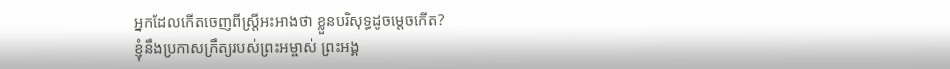អ្នកដែលកើតចេញពីស្ត្រីអះអាងថា ខ្លួនបរិសុទ្ធដូចម្ដេចកើត?
ខ្ញុំនឹងប្រកាសក្រឹត្យរបស់ព្រះអម្ចាស់ ព្រះអង្គ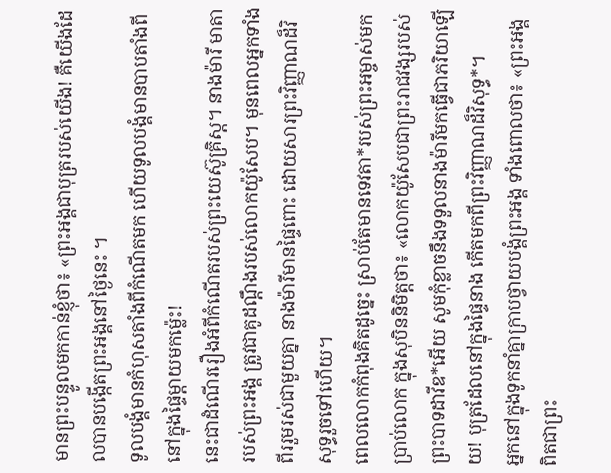មានព្រះបន្ទូលមកកាន់ខ្ញុំថា៖ «ព្រះអង្គជាបុត្ររបស់យើង! គឺយើងដែលបានបង្កើតព្រះអង្គនៅថ្ងៃនេះ ។
ទូលបង្គំមានកំហុសតាំងពីកំណើតមក ហើយទូលបង្គំមានបាបតាំងពី នៅក្នុងផ្ទៃម្ដាយមកម៉្លេះ!
នេះជាដំណើររឿងអំពីកំណើតរបស់ព្រះយេស៊ូគ្រិស្ត។ នាងម៉ារី មាតារបស់ព្រះអង្គ ត្រូវជាគូដណ្ដឹងរបស់លោកយ៉ូសែប។ មុនពេលអ្នកទាំងពីររួមរស់ជាមួយគ្នា នាងម៉ារីមានផ្ទៃពោះ ដោយសារព្រះវិញ្ញាណដ៏វិសុទ្ធរួចទៅហើយ។
ពេលលោកកំពុងគិតដូច្នេះ ស្រាប់តែមានទេវតា*របស់ព្រះអម្ចាស់មកប្រាប់លោក ក្នុងសុបិននិមិត្តថា៖ «លោកយ៉ូសែបជាព្រះរាជវង្សរបស់ព្រះបាទដាវីឌ*អើយ សូមកុំខ្លាចនឹងទទួលនាងម៉ារីមកធ្វើជាភរិយាឡើយ! បុត្រដែលនៅក្នុងផ្ទៃនាង កើតមកពីព្រះវិញ្ញាណដ៏វិសុទ្ធ*។
អ្នកនៅក្នុងទូកនាំគ្នាក្រាបថ្វាយបង្គំព្រះអង្គ ទាំងពោលថា៖ «ព្រះអង្គពិតជាព្រះ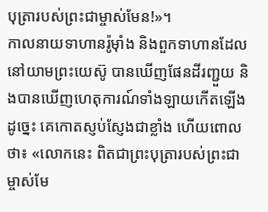បុត្រារបស់ព្រះជាម្ចាស់មែន!»។
កាលនាយទាហានរ៉ូម៉ាំង និងពួកទាហានដែលនៅយាមព្រះយេស៊ូ បានឃើញផែនដីរញ្ជួយ និងបានឃើញហេតុការណ៍ទាំងឡាយកើតឡើងដូច្នេះ គេកោតស្ញប់ស្ញែងជាខ្លាំង ហើយពោលថា៖ «លោកនេះ ពិតជាព្រះបុត្រារបស់ព្រះជាម្ចាស់មែ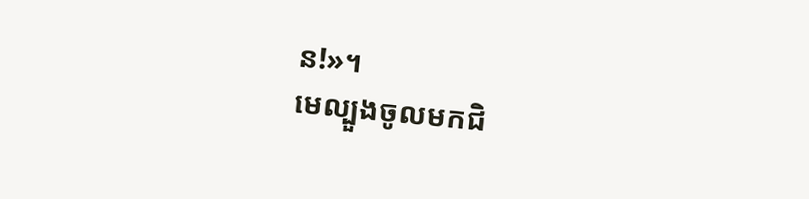ន!»។
មេល្បួងចូលមកជិ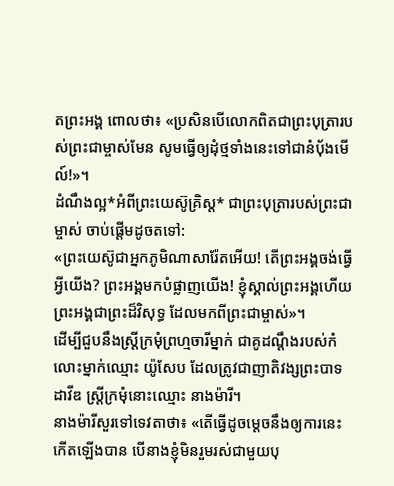តព្រះអង្គ ពោលថា៖ «ប្រសិនបើលោកពិតជាព្រះបុត្រារបស់ព្រះជាម្ចាស់មែន សូមធ្វើឲ្យដុំថ្មទាំងនេះទៅជានំប៉័ងមើល៍!»។
ដំណឹងល្អ*អំពីព្រះយេស៊ូគ្រិស្ត* ជាព្រះបុត្រារបស់ព្រះជាម្ចាស់ ចាប់ផ្ដើមដូចតទៅ:
«ព្រះយេស៊ូជាអ្នកភូមិណាសារ៉ែតអើយ! តើព្រះអង្គចង់ធ្វើអ្វីយើង? ព្រះអង្គមកបំផ្លាញយើង! ខ្ញុំស្គាល់ព្រះអង្គហើយ ព្រះអង្គជាព្រះដ៏វិសុទ្ធ ដែលមកពីព្រះជាម្ចាស់»។
ដើម្បីជួបនឹងស្ត្រីក្រមុំព្រហ្មចារីម្នាក់ ជាគូដណ្ដឹងរបស់កំលោះម្នាក់ឈ្មោះ យ៉ូសែប ដែលត្រូវជាញាតិវង្សព្រះបាទដាវីឌ ស្ត្រីក្រមុំនោះឈ្មោះ នាងម៉ារី។
នាងម៉ារីសួរទៅទេវតាថា៖ «តើធ្វើដូចម្ដេចនឹងឲ្យការនេះកើតឡើងបាន បើនាងខ្ញុំមិនរួមរស់ជាមួយបុ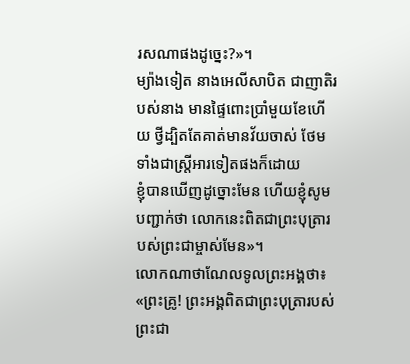រសណាផងដូច្នេះ?»។
ម្យ៉ាងទៀត នាងអេលីសាបិត ជាញាតិរបស់នាង មានផ្ទៃពោះប្រាំមួយខែហើយ ថ្វីដ្បិតតែគាត់មានវ័យចាស់ ថែមទាំងជាស្ត្រីអារទៀតផងក៏ដោយ
ខ្ញុំបានឃើញដូច្នោះមែន ហើយខ្ញុំសូមបញ្ជាក់ថា លោកនេះពិតជាព្រះបុត្រារបស់ព្រះជាម្ចាស់មែន»។
លោកណាថាណែលទូលព្រះអង្គថា៖ «ព្រះគ្រូ! ព្រះអង្គពិតជាព្រះបុត្រារបស់ព្រះជា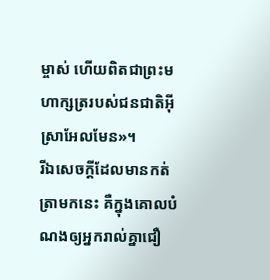ម្ចាស់ ហើយពិតជាព្រះមហាក្សត្ររបស់ជនជាតិអ៊ីស្រាអែលមែន»។
រីឯសេចក្ដីដែលមានកត់ត្រាមកនេះ គឺក្នុងគោលបំណងឲ្យអ្នករាល់គ្នាជឿ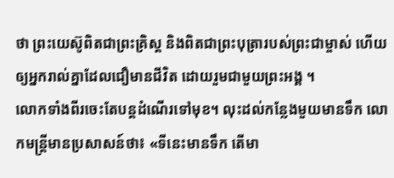ថា ព្រះយេស៊ូពិតជាព្រះគ្រិស្ត និងពិតជាព្រះបុត្រារបស់ព្រះជាម្ចាស់ ហើយឲ្យអ្នករាល់គ្នាដែលជឿមានជីវិត ដោយរួមជាមួយព្រះអង្គ ។
លោកទាំងពីរចេះតែបន្តដំណើរទៅមុខ។ លុះដល់កន្លែងមួយមានទឹក លោកមន្ត្រីមានប្រសាសន៍ថា៖ «ទីនេះមានទឹក តើមា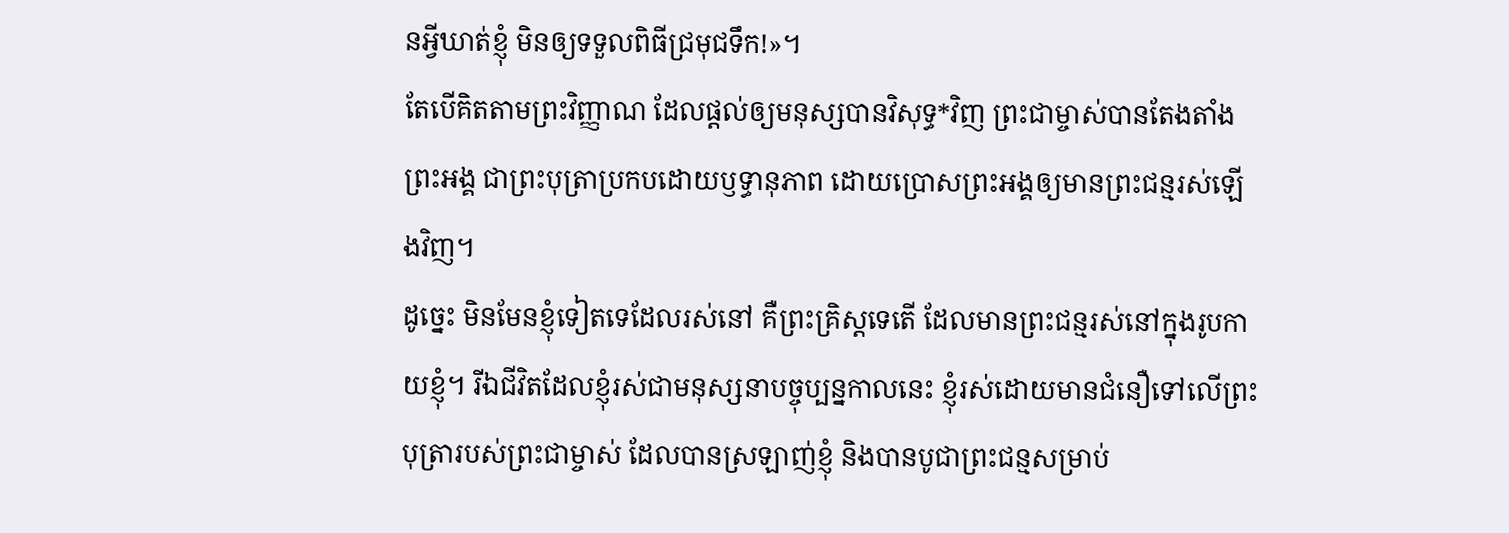នអ្វីឃាត់ខ្ញុំ មិនឲ្យទទួលពិធីជ្រមុជទឹក!»។
តែបើគិតតាមព្រះវិញ្ញាណ ដែលផ្ដល់ឲ្យមនុស្សបានវិសុទ្ធ*វិញ ព្រះជាម្ចាស់បានតែងតាំងព្រះអង្គ ជាព្រះបុត្រាប្រកបដោយឫទ្ធានុភាព ដោយប្រោសព្រះអង្គឲ្យមានព្រះជន្មរស់ឡើងវិញ។
ដូច្នេះ មិនមែនខ្ញុំទៀតទេដែលរស់នៅ គឺព្រះគ្រិស្តទេតើ ដែលមានព្រះជន្មរស់នៅក្នុងរូបកាយខ្ញុំ។ រីឯជីវិតដែលខ្ញុំរស់ជាមនុស្សនាបច្ចុប្បន្នកាលនេះ ខ្ញុំរស់ដោយមានជំនឿទៅលើព្រះបុត្រារបស់ព្រះជាម្ចាស់ ដែលបានស្រឡាញ់ខ្ញុំ និងបានបូជាព្រះជន្មសម្រាប់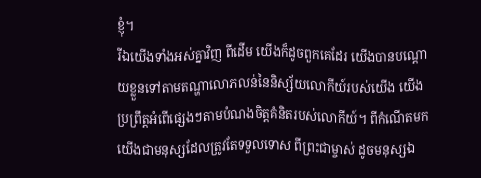ខ្ញុំ។
រីឯយើងទាំងអស់គ្នាវិញ ពីដើម យើងក៏ដូចពួកគេដែរ យើងបានបណ្ដោយខ្លួនទៅតាមតណ្ហាលោភលន់នៃនិស្ស័យលោកីយ៍របស់យើង យើងប្រព្រឹត្តអំពើផ្សេងៗតាមបំណងចិត្តគំនិតរបស់លោកីយ៍។ ពីកំណើតមក យើងជាមនុស្សដែលត្រូវតែទទួលទោស ពីព្រះជាម្ចាស់ ដូចមនុស្សឯ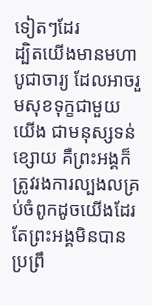ទៀតៗដែរ
ដ្បិតយើងមានមហាបូជាចារ្យ ដែលអាចរួមសុខទុក្ខជាមួយយើង ជាមនុស្សទន់ខ្សោយ គឺព្រះអង្គក៏ត្រូវរងការល្បងលគ្រប់ចំពូកដូចយើងដែរ តែព្រះអង្គមិនបានប្រព្រឹ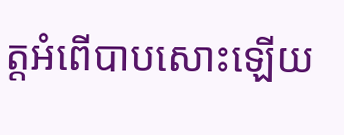ត្តអំពើបាបសោះឡើយ